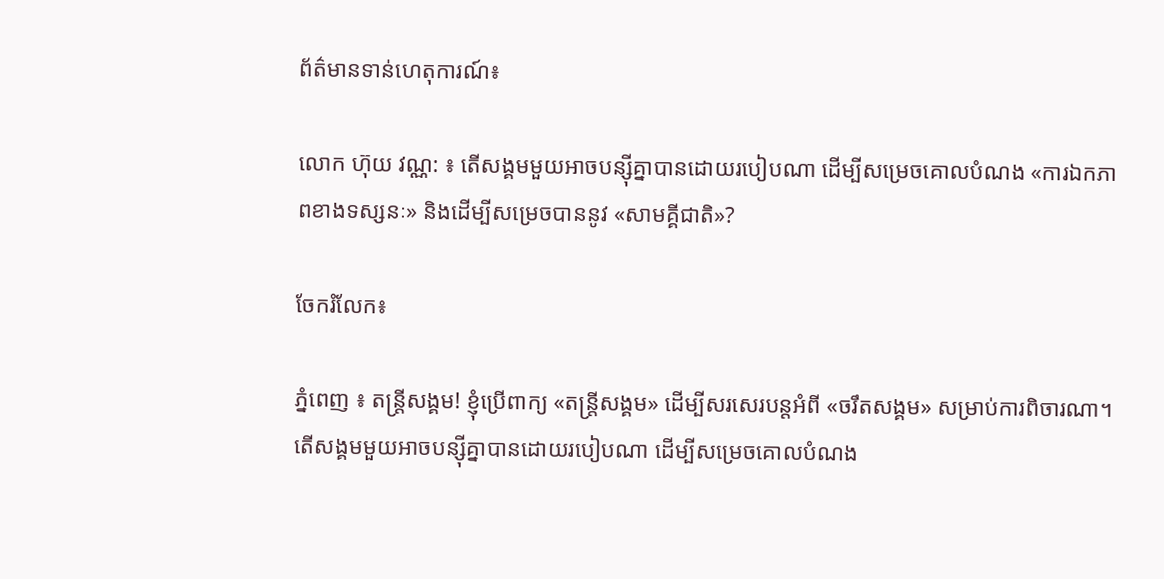ព័ត៌មានទាន់ហេតុការណ៍៖

លោក ហ៊ុយ វណ្ណ: ៖ តើសង្គមមួយអាចបន្ស៊ីគ្នាបានដោយរបៀបណា ដើម្បីសម្រេចគោលបំណង «ការឯកភាពខាងទស្សនៈ» និងដើម្បីសម្រេចបាននូវ «សាមគ្គីជាតិ»?

ចែករំលែក៖

ភ្នំពេញ ៖ តន្ត្រីសង្គម! ខ្ញុំប្រើពាក្យ «តន្ត្រីសង្គម» ដើម្បីសរសេរបន្តអំពី «ចរឹតសង្គម» សម្រាប់ការពិចារណា។ តើសង្គមមួយអាចបន្ស៊ីគ្នាបានដោយរបៀបណា ដើម្បីសម្រេចគោលបំណង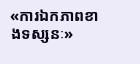«ការឯកភាពខាងទស្សនៈ»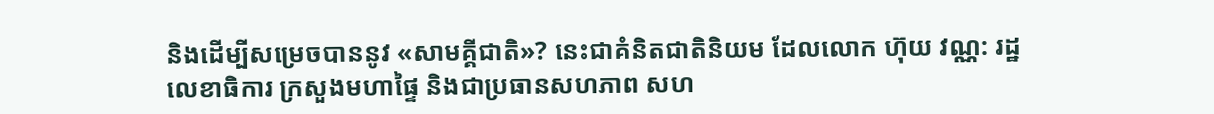និងដើម្បីសម្រេចបាននូវ «សាមគ្គីជាតិ»? នេះជាគំនិតជាតិនិយម ដែលលោក ហ៊ុយ វណ្ណ: រដ្ឋលេខាធិការ ក្រសួងមហាផ្ទៃ និងជាប្រធានសហភាព សហ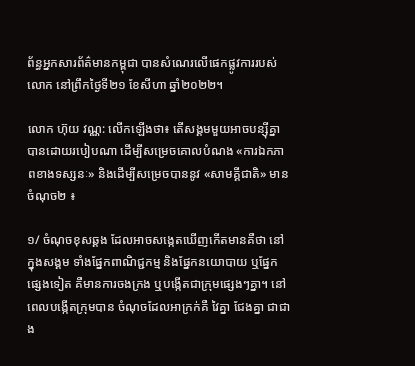ព័ន្ធអ្នកសារព័ត៌មានកម្ពុជា បានសំណេរលើផេកផ្លូវការរបស់លោក នៅព្រឹកថ្ងៃទី២១ ខែសីហា ឆ្នាំ២០២២។

លោក ហ៊ុយ វណ្ណ: លើកឡើងថា៖ តើសង្គមមួយអាចបន្ស៊ីគ្នាបានដោយរបៀបណា ដើម្បីសម្រេចគោលបំណង «ការឯកភាពខាងទស្សនៈ» និងដើម្បីសម្រេចបាននូវ «សាមគ្គីជាតិ» មានចំណុច២ ៖

១/ ចំណុចខុសឆ្គង ដែលអាចសង្កេតឃើញកើតមានគឺថា នៅក្នុងសង្គម ទាំងផ្នែកពាណិជ្ជកម្ម និងផ្នែកនយោបាយ ឬផ្នែកផ្សេងទៀត គឺមានការចងក្រង ឬបង្កើតជាក្រុមផ្សេងៗគ្នា។ នៅពេលបង្កើតក្រុមបាន ចំណុចដែលអាក្រក់គឺ វៃគ្នា ជែងគ្នា ជាជាង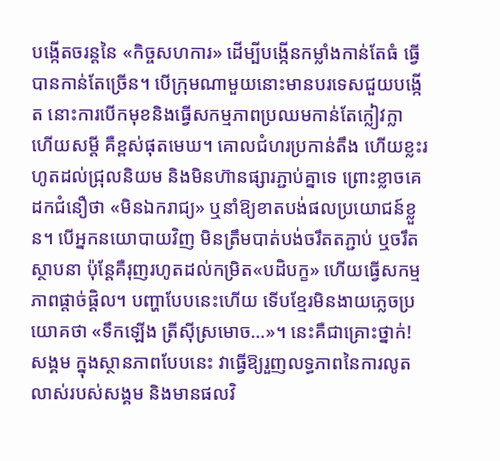បង្កើតចរន្តនៃ «កិច្ចសហការ» ដើម្បីបង្កើនកម្លាំងកាន់តែធំ ធ្វើបានកាន់តែច្រើន។ បើក្រុមណាមួយនោះមានបរទេសជួយបង្កើត នោះការបើកមុខនិងធ្វើសកម្មភាពប្រឈមកាន់តែក្លៀវក្លា ហើយសម្តី គឺខ្ពស់ផុតមេឃ។ គោលជំហរប្រកាន់តឹង ហើយខ្លះរហូតដល់ជ្រុលនិយម និងមិនហ៊ានផ្សារភ្ជាប់គ្នាទេ ព្រោះខ្លាចគេដកជំនឿថា «មិនឯករាជ្យ» ឬនាំឱ្យខាតបង់ផលប្រយោជន៍ខ្លួន។ បើអ្នកនយោបាយវិញ មិនត្រឹមបាត់បង់ចរឹតតភ្ជាប់ ឬចរឹតស្ថាបនា ប៉ុន្តែគឺរុញរហូតដល់កម្រិត«បដិបក្ខ» ហើយធ្វើសកម្មភាពផ្តាច់ផ្តិល។ បញ្ហាបែបនេះហើយ ទើបខ្មែរមិនងាយភ្លេចប្រយោគថា «ទឹកឡើង ត្រីស៊ីស្រមោច…»។ នេះគឺជាគ្រោះថ្នាក់! សង្គម ក្នុងស្ថានភាពបែបនេះ វាធ្វើឱ្យរួញលទ្ធភាពនៃការលូតលាស់របស់សង្គម និងមានផលវិ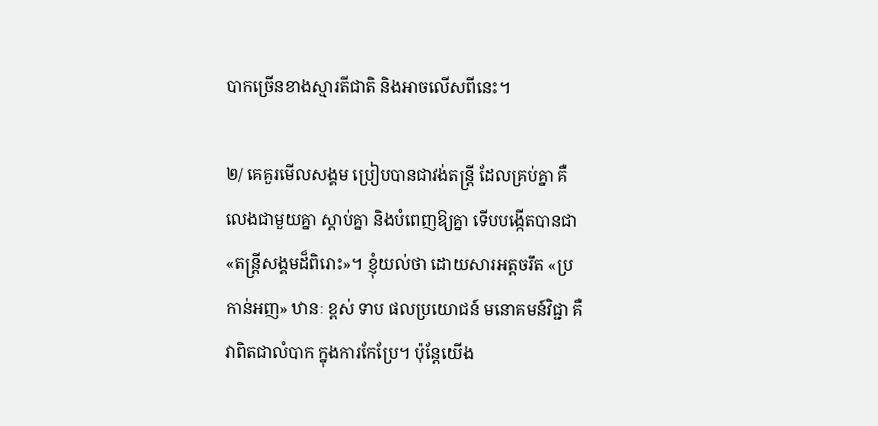បាកច្រើនខាងស្មារតីជាតិ និងអាចលើសពីនេះ។

២/ គេគួរមើលសង្គម ប្រៀបបានជាវង់តន្ត្រី ដែលគ្រប់គ្នា គឺលេងជាមួយគ្នា ស្តាប់គ្នា និងបំពេញឱ្យគ្នា ទើបបង្កើតបានជា «តន្ត្រីសង្គមដ៏ពិរោះ»។ ខ្ញុំយល់ថា ដោយសារអត្តចរឹត «ប្រកាន់អញ» ឋានៈ ខ្ពស់ ទាប ផលប្រយោជន៍ មនោគមន៍វិជ្ជា គឺវាពិតជាលំបាក ក្នុងការកែប្រែ។ ប៉ុន្តែយើង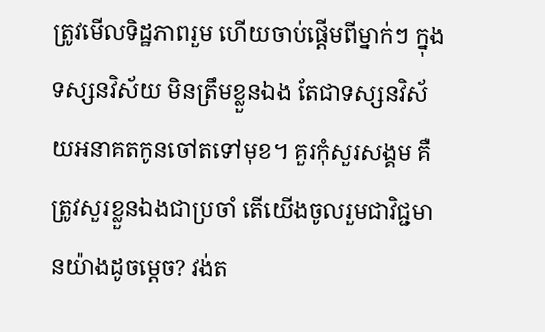ត្រូវមើលទិដ្ឋភាពរួម ហើយចាប់ផ្តើមពីម្នាក់ៗ ក្នុងទស្សនវិស័យ មិនត្រឹមខ្លួនឯង តែជាទស្សនវិស័យអនាគតកូនចៅតទៅមុខ។ គួរកុំសួរសង្គម គឺត្រូវសួរខ្លួនឯងជាប្រចាំ តើយើងចូលរួមជាវិជ្ជមានយ៉ាងដូចម្តេច? វង់ត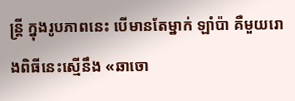ន្ត្រី ក្នុងរូបភាពនេះ បើមានតែម្នាក់ ឡាំប៉ា គឺមួយរោងពិធីនេះស្មើនឹង «ឆាចោ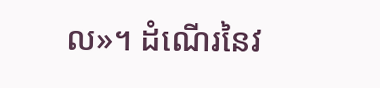ល»។ ដំណើរនៃវ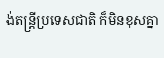ង់តន្ត្រីប្រទេសជាតិ ក៏មិនខុសគ្នា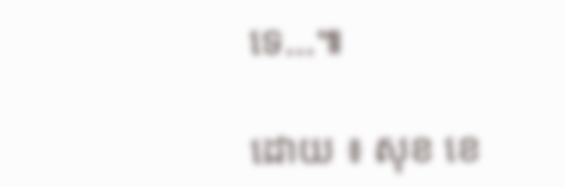ទេ…៕

ដោយ ៖ សុខ ខេ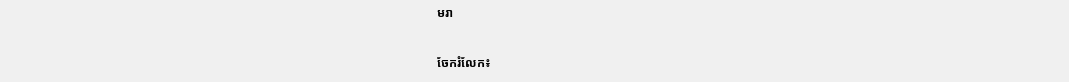មរា


ចែករំលែក៖